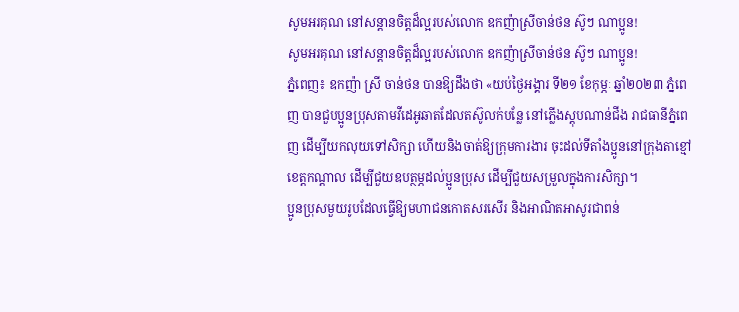សូមអរគុណ នៅសន្តានចិត្តដ៏ល្អរបស់លោក ឧកញ៉ាស្រីចាន់ថន ស៊ូៗ ណាប្អូន!
សូមអរគុណ នៅសន្តានចិត្តដ៏ល្អរបស់លោក ឧកញ៉ាស្រីចាន់ថន ស៊ូៗ ណាប្អូន!
ភ្នំពេញ៖ ឧកញ៉ា ស្រី ចាន់ថន បានឱ្យដឹងថា «យប់ថ្ងៃអង្គារ ទី២១ ខែកុម្ភៈ ឆ្នាំ២០២៣ ភ្នំពេញ បានជួបប្អូនប្រុសតាមវីដេអូឆាតដែលតស៊ូលក់បន្លែ នៅភ្លើងស្តុបណាន់ជីង រាជធានីភ្នំពេញ ដើម្បីយកលុយទៅសិក្សា ហើយនិងចាត់ឱ្យក្រុមការងារ ចុះដល់ទីតាំងប្អូននៅក្រុងតាខ្មៅ ខេត្តកណ្ដាល ដើម្បីជួយឧបត្ថម្ភដល់ប្អូនប្រុស ដើម្បីជួយសម្រួលក្នុងការសិក្សា។
ប្អូនប្រុសមួយរូបដែលធ្វើឱ្យមហាជនកោតសរសើរ និងអាណិតអាសូរជាពន់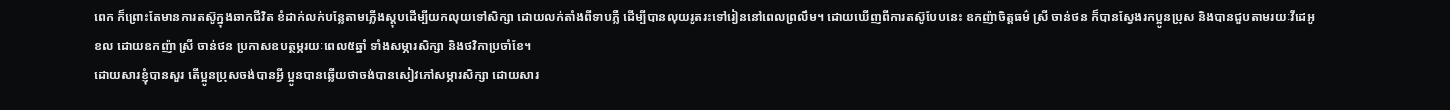ពេក ក៏ព្រោះតែមានការតស៊ូក្នុងឆាកជីវិត ខំដាក់លក់បន្លែតាមភ្លើងស្តុបដើម្បីយកលុយទៅសិក្សា ដោយលក់តាំងពីទាបភ្លឺ ដើម្បីបានលុយរូតរះទៅរៀននៅពេលព្រលឹម។ ដោយឃើញពីការតស៊ូបែបនេះ ឧកញ៉ាចិត្តធម៌ ស្រី ចាន់ថន ក៏បានស្វែងរកប្អូនប្រុស និងបានជួបតាមរយៈវីដេអូខល ដោយឧកញ៉ា ស្រី ចាន់ថន ប្រកាសឧបត្ថម្ភរយៈពេល៥ឆ្នាំ ទាំងសម្ភារសិក្សា និងថវិកាប្រចាំខែ។
ដោយសារខ្ញុំបានសួរ តើប្អូនប្រុសចង់បានអ្វី ប្អូនបានឆ្លើយថាចង់បានសៀវភៅសម្ភារសិក្សា ដោយសារ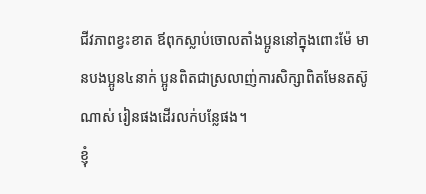ជីវភាពខ្វះខាត ឪពុកស្លាប់ចោលតាំងប្អូននៅក្នុងពោះម៉ែ មានបងប្អូន៤នាក់ ប្អូនពិតជាស្រលាញ់ការសិក្សាពិតមែនតស៊ូណាស់ រៀនផងដើរលក់បន្លែផង។
ខ្ញុំ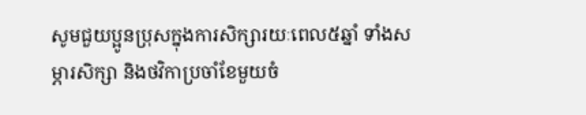សូមជួយប្អូនប្រុសក្នុងការសិក្សារយៈពេល៥ឆ្នាំ ទាំងសម្ភារសិក្សា និងថវិកាប្រចាំខែមួយចំ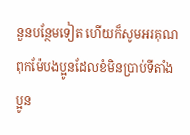នួនបន្ថែមទៀត ហើយក៏សូមអរគុណពុកម៉ែបងប្អូនដែលខំមិនប្រាប់ទីតាំងប្អូន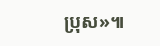ប្រុស»៕